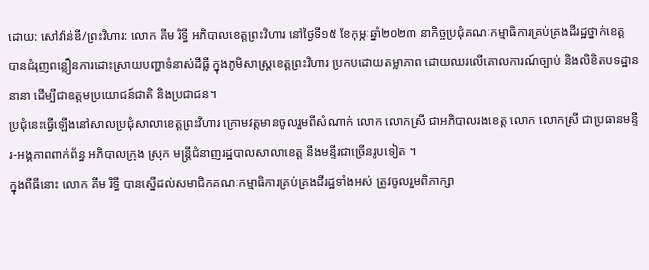ដោយ: សៅវ៉ាន់ឌី/ព្រះវិហារ: លោក គីម រិទ្ធី អភិបាលខេត្តព្រះវិហារ នៅថ្ងៃទី១៥ ខែកុម្ភៈឆ្នាំ២០២៣ នាកិច្ចប្រជុំគណៈកម្មាធិការគ្រប់គ្រងដីរដ្ឋថ្នាក់ខេត្ត បានជំរុញពន្លឿនការដោះស្រាយបញ្ហាទំនាស់ដីធ្លី ក្នុងភូមិសាស្ត្រខេត្តព្រះវិហារ ប្រកបដោយតម្លាភាព ដោយឈរលើគោលការណ៍ច្បាប់ និងលិខិតបទដ្ឋាននានា ដើម្បីជាឧត្តមប្រយោជន៍ជាតិ និងប្រជាជន។
ប្រជុំនេះធ្វើឡើងនៅសាលប្រជុំសាលាខេត្តព្រះវិហារ ក្រោមវត្តមានចូលរួមពីសំណាក់ លោក លោកស្រី ជាអភិបាលរងខេត្ត លោក លោកស្រី ជាប្រធានមន្ទីរ-អង្គភាពពាក់ព័ន្ធ អភិបាលក្រុង ស្រុក មន្ត្រីជំនាញរដ្ឋបាលសាលាខេត្ត នឹងមន្ទីរជាច្រើនរូបទៀត ។
ក្នុងពីធីនោះ លោក គីម រិទ្ធី បានស្នើដល់សមាជិកគណៈកម្មាធិការគ្រប់គ្រងដីរដ្ឋទាំងអស់ ត្រូវចូលរួមពិភាក្សា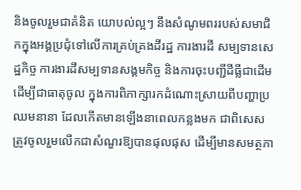និងចូលរួមជាគំនិត យោបល់ល្អៗ នឹងសំណូមពររបស់សមាជិកក្នុងអង្គប្រជុំទៅលើការគ្រប់គ្រងដីរដ្ឋ ការងារដី សម្បទានសេដ្ឋកិច្ច ការងារដីសម្បទានសង្គមកិច្ច និងការចុះបញ្ជីដីធ្លីជាដើម ដើម្បីជាធាតុចូល ក្នុងការពិភាក្សារកដំណោះស្រាយពីបញ្ហាប្រឈមនានា ដែលកើតមានឡើងនាពេលកន្លងមក ជាពិសេសត្រូវចូលរួមលើកជាសំណួរឱ្យបានផុលផុស ដើម្បីមានសមត្ថភា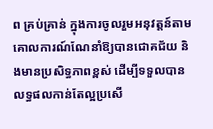ព គ្រប់គ្រាន់ ក្នុងការចូលរួមអនុវត្តន៍តាមគោលការណ៍ណែនាំឱ្យបានជោគជ័យ និងមានប្រសិទ្ធភាពខ្ពស់ ដើម្បីទទួលបានលទ្ធផលកាន់តែល្អប្រសើ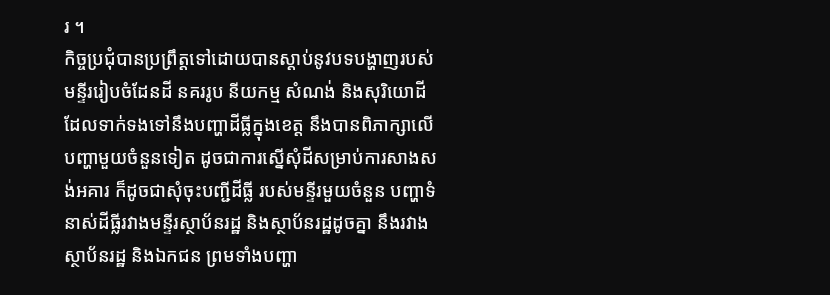រ ។
កិច្ចប្រជុំបានប្រព្រឹត្តទៅដោយបានស្ដាប់នូវបទបង្ហាញរបស់មន្ទីររៀបចំដែនដី នគររូប នីយកម្ម សំណង់ និងសុរិយោដី ដែលទាក់ទងទៅនឹងបញ្ហាដីធ្លីក្នុងខេត្ត នឹងបានពិភាក្សាលើ បញ្ហាមួយចំនួនទៀត ដូចជាការស្នើសុំដីសម្រាប់ការសាងសង់អគារ ក៏ដូចជាសុំចុះបញ្ជីដីធ្លី របស់មន្ទីរមួយចំនួន បញ្ហាទំនាស់ដីធ្លីរវាងមន្ទីរស្ថាប័នរដ្ឋ និងស្ថាប័នរដ្ឋដូចគ្នា នឹងរវាង ស្ថាប័នរដ្ឋ និងឯកជន ព្រមទាំងបញ្ហា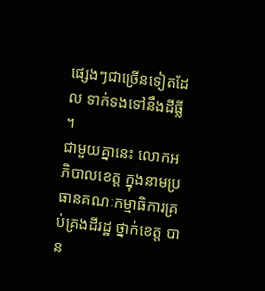ផ្សេងៗជាច្រើនទៀតដែល ទាក់ទងទៅនឹងដីធ្លី ។
ជាមួយគ្នានេះ លោកអភិបាលខេត្ត ក្នុងនាមប្រធានគណៈកម្មាធិការគ្រប់គ្រងដីរដ្ឋ ថ្នាក់ខេត្ត បាន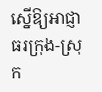ស្នើឱ្យអាជ្ញាធរក្រុង-ស្រុក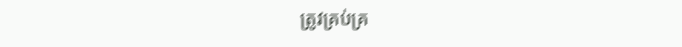ត្រូវគ្រប់គ្រ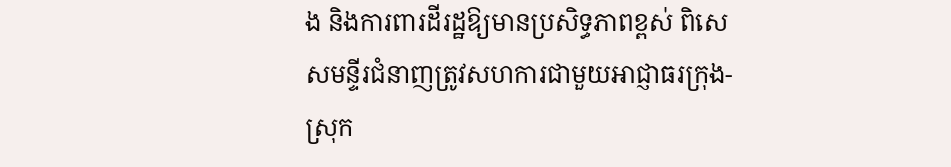ង និងការពារដីរដ្ឋឱ្យមានប្រសិទ្ធភាពខ្ពស់ ពិសេសមន្ទីរជំនាញត្រូវសហការជាមួយអាជ្ញាធរក្រុង-ស្រុក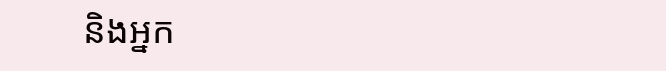និងអ្នក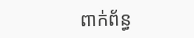ពាក់ព័ន្ធ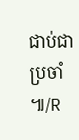ជាប់ជាប្រចាំ ៕/R